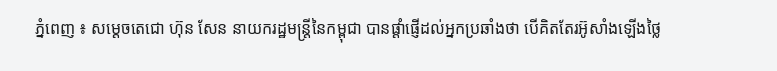ភ្នំពេញ ៖ សម្ដេចតេជោ ហ៊ុន សែន នាយករដ្ឋមន្ដ្រីនៃកម្ពុជា បានផ្ដាំផ្ញើដល់អ្នកប្រឆាំងថា បើគិតតែរអ៊ូសាំងឡើងថ្លៃ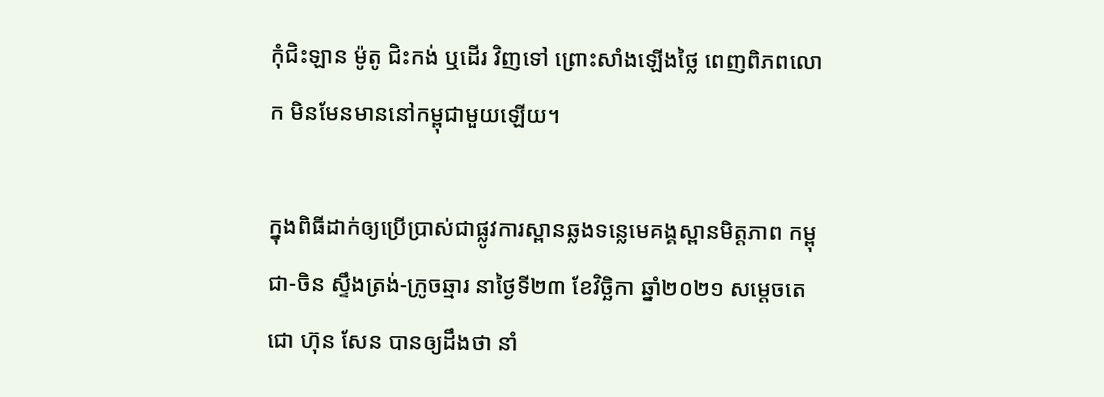កុំជិះឡាន ម៉ូតូ ជិះកង់ ឬដើរ វិញទៅ ព្រោះសាំងឡើងថ្លៃ ពេញពិភពលោក មិនមែនមាននៅកម្ពុជាមួយឡើយ។

ក្នុងពិធីដាក់ឲ្យប្រើប្រាស់ជាផ្លូវការស្ពានឆ្លងទន្លេមេគង្គស្ពានមិត្តភាព កម្ពុជា-ចិន ស្ទឹងត្រង់-ក្រូចឆ្មារ នាថ្ងៃទី២៣ ខែវិច្ឆិកា ឆ្នាំ២០២១ សម្ដេចតេជោ ហ៊ុន សែន បានឲ្យដឹងថា នាំ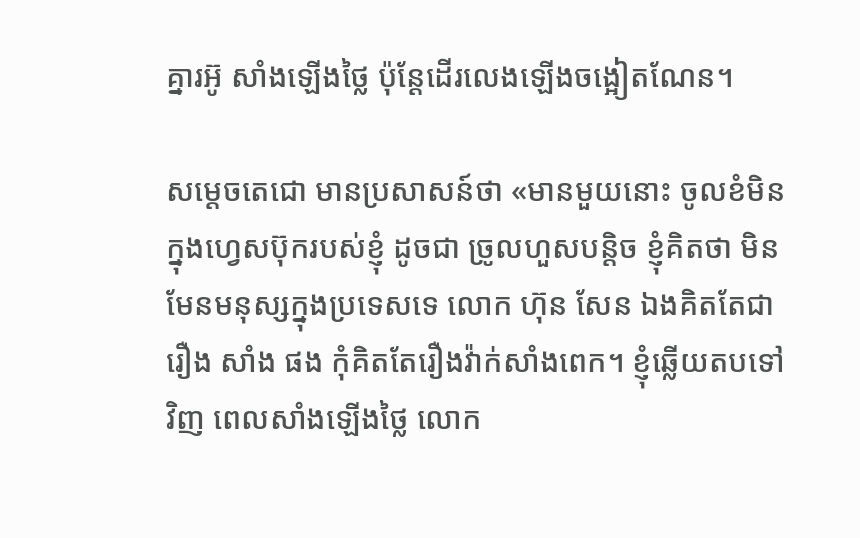គ្នារអ៊ូ សាំងឡើងថ្លៃ ប៉ុន្ដែដើរលេងឡើងចង្អៀតណែន។

សម្ដេចតេជោ មានប្រសាសន៍ថា «មានមួយនោះ ចូលខំមិនក្នុងហ្វេសប៊ុករបស់ខ្ញុំ ដូចជា ច្រូលហួសបន្ដិច ខ្ញុំគិតថា មិនមែនមនុស្សក្នុងប្រទេសទេ លោក ហ៊ុន សែន ឯងគិតតែជារឿង សាំង ផង កុំគិតតែរឿងវ៉ាក់សាំងពេក។ ខ្ញុំឆ្លើយតបទៅវិញ ពេលសាំងឡើងថ្លៃ លោក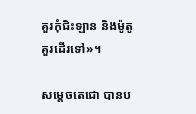គួរកុំជិះឡាន និងម៉ូតូ គួរដើរទៅ»។

សម្ដេចតេជោ បានប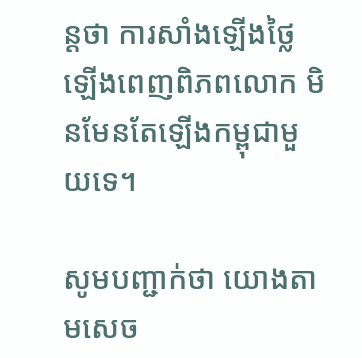ន្ដថា ការសាំងឡើងថ្លៃ ឡើងពេញពិភពលោក មិនមែនតែឡើងកម្ពុជាមួយទេ។

សូមបញ្ជាក់ថា យោងតាមសេច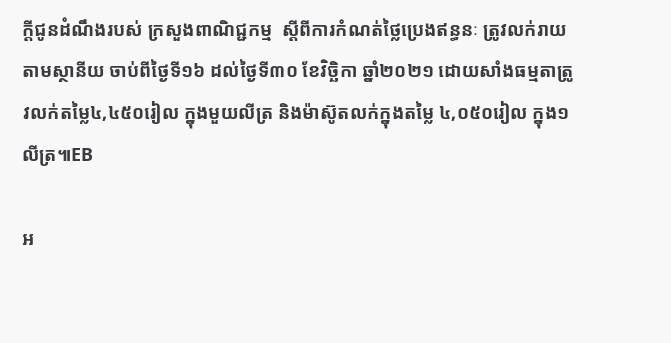ក្តីជូនដំណឹងរបស់ ក្រសួងពាណិជ្ជកម្ម  ស្តីពីការកំណត់ថ្លៃប្រេងឥន្ធនៈ ត្រូវលក់រាយតាមស្ថានីយ ចាប់ពីថ្ងៃទី១៦ ដល់ថ្ងៃទី៣០ ខែវិច្ឆិកា ឆ្នាំ២០២១ ដោយសាំងធម្មតាត្រូវលក់តម្លៃ៤,៤៥០រៀល ក្នុងមួយលីត្រ និងម៉ាស៊ូតលក់ក្នុងតម្លៃ ៤,០៥០រៀល ក្នុង១លីត្រ៕EB

អ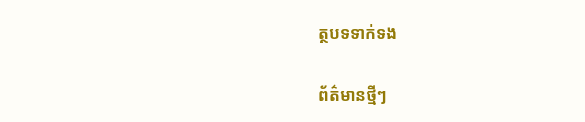ត្ថបទទាក់ទង

ព័ត៌មានថ្មីៗ